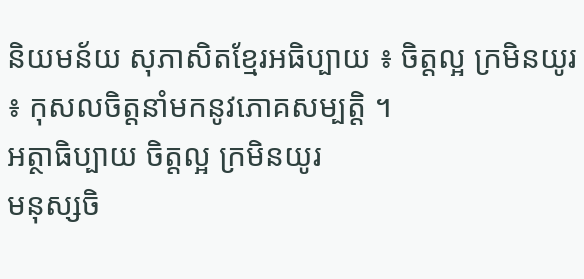និយមន័យ សុភាសិតខ្មែរអធិប្បាយ ៖ ចិត្តល្អ ក្រមិនយូរ ៖ កុសលចិត្តនាំមកនូវភោគសម្បត្តិ ។
អត្ថាធិប្បាយ ចិត្តល្អ ក្រមិនយូរ
មនុស្សចិ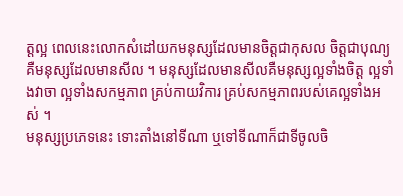ត្តល្អ ពេលនេះលោកសំដៅយកមនុស្សដែលមានចិត្តជាកុសល ចិត្តជាបុណ្យ គឺមនុស្សដែលមានសីល ។ មនុស្សដែលមានសីលគឺមនុស្សល្អទាំងចិត្ត ល្អទាំងវាចា ល្អទាំងសកម្មភាព គ្រប់កាយវិការ គ្រប់សកម្មភាពរបស់គេល្អទាំងអស់ ។
មនុស្សប្រភេទនេះ ទោះតាំងនៅទីណា ឬទៅទីណាក៏ជាទីចូលចិ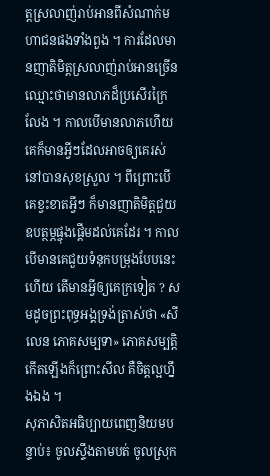ត្តស្រលាញ់រាប់អានពីសំណាក់មហាជនផងទាំងពួង ។ ការដែលមានញាតិមិត្តស្រលាញ់រាប់អានច្រើន ឈ្មោះថាមានលាភដ៏ប្រសើរក្រៃលែង ។ កាលបើមានលាភហើយ គេក៏មានអ្វីៗដែលអាចឲ្យគេរស់នៅបានសុខស្រួល ។ ពីព្រោះបើគេខ្វះខាតអ្វីៗ ក៏មានញាតិមិត្តជួយឧបត្ថម្ភផ្ចុងផ្ដើមដល់គេដែរ ។ កាលបើមានគេជួយទំនុកបម្រុងបែបនេះហើយ តើមានអ្វីឲ្យគេក្រទៀត ? សមដូចព្រះពុទ្ធអង្គទ្រង់ត្រាស់ថា «សីលេន ភោគសម្បទា» ភោគសម្បត្តិកើតឡើងក៏ព្រោះសីល គឺចិត្តល្អហ្នឹងឯង ។
សុភាសិតអធិប្បាយពេញនិយមបន្ទាប់៖ ចូលស្ទឹងតាមបត់ ចូលស្រុក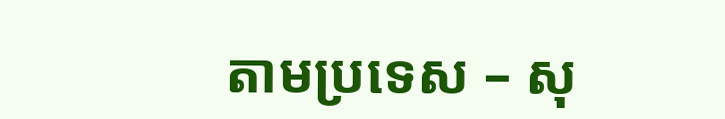តាមប្រទេស – សុ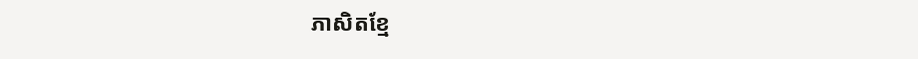ភាសិតខ្មែ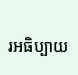រអធិប្បាយ